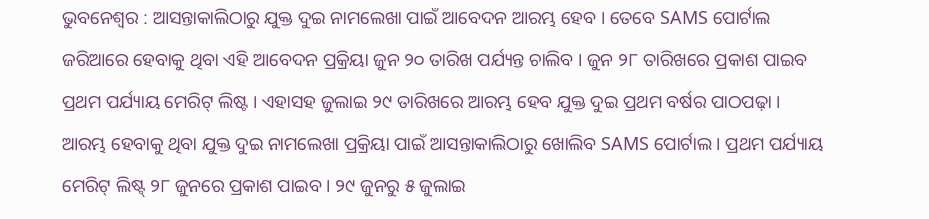ଭୁବନେଶ୍ବର : ଆସନ୍ତାକାଲିଠାରୁ ଯୁକ୍ତ ଦୁଇ ନାମଲେଖା ପାଇଁ ଆବେଦନ ଆରମ୍ଭ ହେବ । ତେବେ SAMS ପୋର୍ଟାଲ ଜରିଆରେ ହେବାକୁ ଥିବା ଏହି ଆବେଦନ ପ୍ରକ୍ରିୟା ଜୁନ ୨୦ ତାରିଖ ପର୍ଯ୍ୟନ୍ତ ଚାଲିବ । ଜୁନ ୨୮ ତାରିଖରେ ପ୍ରକାଶ ପାଇବ ପ୍ରଥମ ପର୍ଯ୍ୟାୟ ମେରିଟ୍ ଲିଷ୍ଟ । ଏହାସହ ଜୁଲାଇ ୨୯ ତାରିଖରେ ଆରମ୍ଭ ହେବ ଯୁକ୍ତ ଦୁଇ ପ୍ରଥମ ବର୍ଷର ପାଠପଢ଼ା । ଆରମ୍ଭ ହେବାକୁ ଥିବା ଯୁକ୍ତ ଦୁଇ ନାମଲେଖା ପ୍ରକ୍ରିୟା ପାଇଁ ଆସନ୍ତାକାଲିଠାରୁ ଖୋଲିବ SAMS ପୋର୍ଟାଲ । ପ୍ରଥମ ପର୍ଯ୍ୟାୟ ମେରିଟ୍ ଲିଷ୍ଟ୍ ୨୮ ଜୁନରେ ପ୍ରକାଶ ପାଇବ । ୨୯ ଜୁନରୁ ୫ ଜୁଲାଇ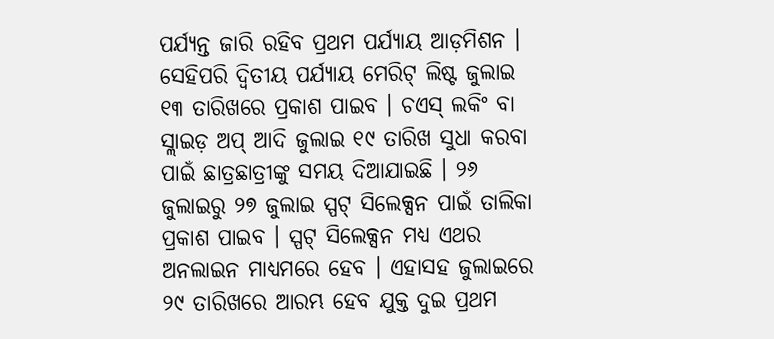ପର୍ଯ୍ୟନ୍ତ ଜାରି ରହିବ ପ୍ରଥମ ପର୍ଯ୍ୟାୟ ଆଡ଼ମିଶନ ।
ସେହିପରି ଦ୍ବିତୀୟ ପର୍ଯ୍ୟାୟ ମେରିଟ୍ ଲିଷ୍ଟ ଜୁଲାଇ ୧୩ ତାରିଖରେ ପ୍ରକାଶ ପାଇବ । ଚଏସ୍ ଲକିଂ ବା ସ୍ଲାଇଡ଼ ଅପ୍ ଆଦି ଜୁଲାଇ ୧୯ ତାରିଖ ସୁଧା କରବା ପାଇଁ ଛାତ୍ରଛାତ୍ରୀଙ୍କୁ ସମୟ ଦିଆଯାଇଛି । ୨୬ ଜୁଲାଇରୁ ୨୭ ଜୁଲାଇ ସ୍ପଟ୍ ସିଲେକ୍ସନ ପାଇଁ ତାଲିକା ପ୍ରକାଶ ପାଇବ । ସ୍ପଟ୍ ସିଲେକ୍ସନ ମଧ୍ୟ ଏଥର ଅନଲାଇନ ମାଧ୍ୟମରେ ହେବ । ଏହାସହ ଜୁଲାଇରେ ୨୯ ତାରିଖରେ ଆରମ୍ଭ ହେବ ଯୁକ୍ତ ଦୁଇ ପ୍ରଥମ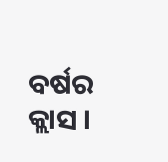ବର୍ଷର କ୍ଲାସ ।